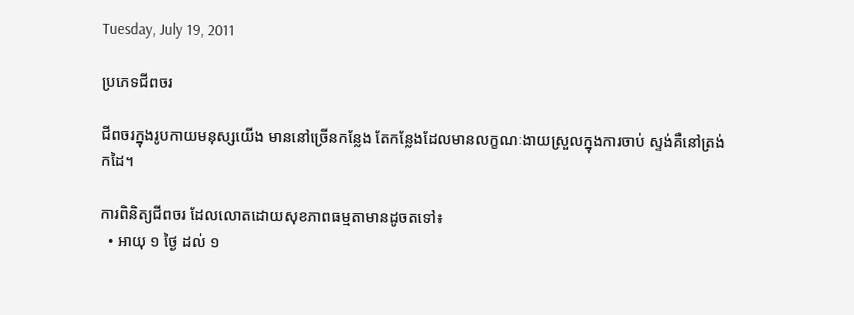Tuesday, July 19, 2011

ប្រភេទជីពចរ

ជីពចរក្នុងរូបកាយមនុស្សយើង មាននៅច្រើនកន្លែង តែកន្លែងដែលមានលក្ខណៈងាយស្រួលក្នុងការចាប់ ស្ទង់គឺនៅត្រង់កដៃ។

ការពិនិត្យជីពចរ ដែលលោតដោយសុខភាពធម្មតាមានដូចតទៅ៖
  • អាយុ ១ ថ្ងៃ ដល់ ១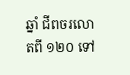ឆ្នាំ ជីពចរលោតពី ១២០ ទៅ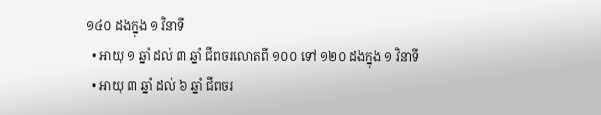១៤០ ដងក្នុង ១ វិនាទី
  • អាយុ ១ ឆ្នាំ ដល់ ៣ ឆ្នាំ ជីពចរលោតពី ១០០ ទៅ ១២០ ដងក្នុង ១ វិនាទី
  • អាយុ ៣ ឆ្នាំ ដល់ ៦ ឆ្នាំ ជីពចរ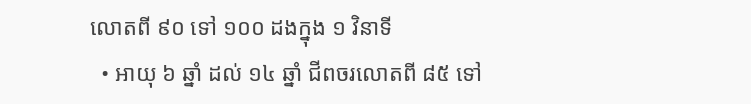លោតពី ៩០ ទៅ ១០០ ដងក្នុង ១ វិនាទី
  • អាយុ ៦ ឆ្នាំ ដល់ ១៤ ឆ្នាំ ជីពចរលោតពី ៨៥ ទៅ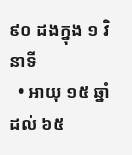៩០ ដងក្នុង ១ វិនាទី
  • អាយុ ១៥ ឆ្នាំ ដល់ ៦៥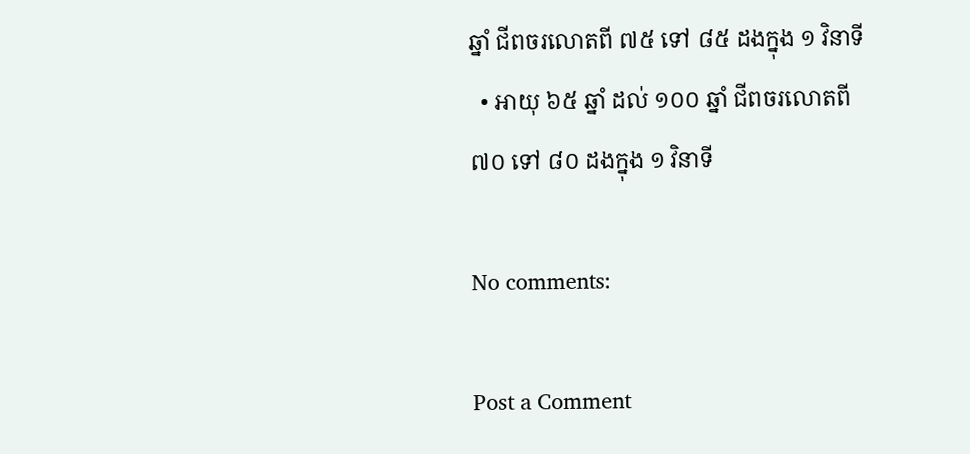ឆ្នាំ ជីពចរលោតពី ៧៥ ទៅ ៨៥ ដងក្នុង ១ វិនាទី
  • អាយុ ៦៥ ឆ្នាំ ដល់ ១០០ ឆ្នាំ ជីពចរលោតពី ៧០ ទៅ ៨០ ដងក្នុង ១ វិនាទី

No comments:

Post a Comment